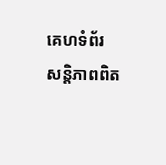គេហទំព័រ សន្តិភាពពិត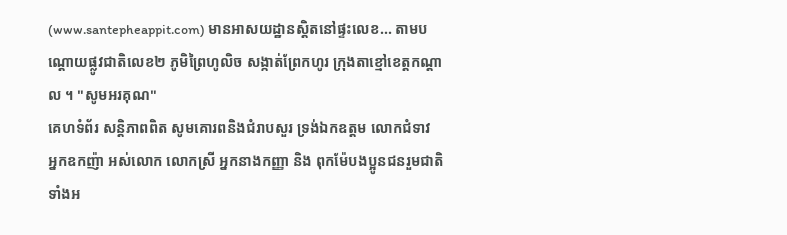(www.santepheappit.com) មានអាសយដ្ឋានស្តិតនៅផ្ទះលេខ... តាមបណ្តោយផ្លូវជាតិលេខ២ ភូមិព្រៃហូលិច សង្កាត់ព្រែកហូរ ក្រុងតាខ្មៅខេត្តកណ្ដាល ។ "សូមអរគុណ"
គេហទំព័រ សន្តិភាពពិត សូមគោរពនិងជំរាបសួរ ទ្រង់ឯកឧត្តម លោកជំទាវ អ្នកឧកញ៉ា អស់លោក លោកស្រី អ្នកនាងកញ្ញា និង ពុកម៉ែបងប្អូនជនរួមជាតិទាំងអ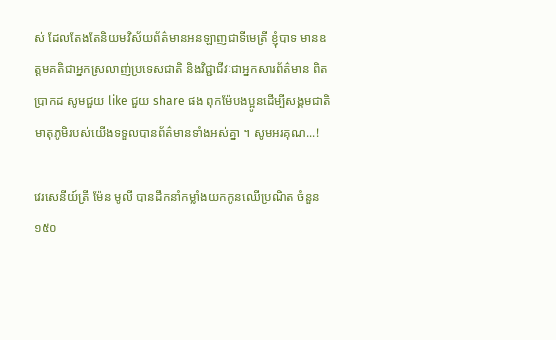ស់ ដែលតែងតែនិយមវិស័យព័ត៌មានអនឡាញជាទីមេត្រី ខ្ញុំបាទ មានឧត្តមគតិជាអ្នកស្រលាញ់ប្រទេសជាតិ និងវិជ្ជាជីវៈជាអ្នកសារព័ត៌មាន ពិតប្រាកដ សូមជួយ like ជួយ share ផង ពុកម៉ែបងប្អូនដើម្បីសង្គមជាតិ មាតុភូមិរបស់យើងទទួលបានព័ត៌មានទាំងអស់គ្នា ។ សូមអរគុណ...!

វេរសេនីយ៍ត្រី ម៉ែន មូលី បានដឹកនាំកម្លាំងយកកូនឈើប្រណិត ចំនួន ១៥០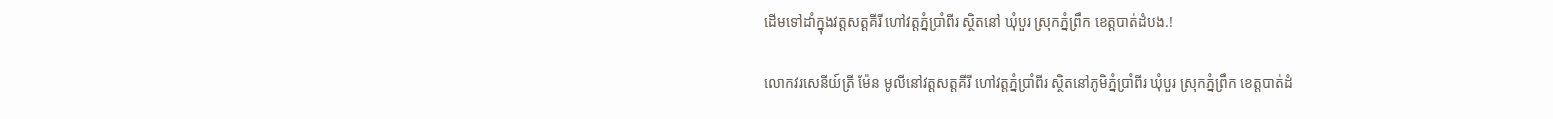ដើមទៅដាំក្នុងវត្តសត្តគីរី ហៅវត្តភ្នំប្រាំពីរ សិ្ថតនៅ ឃុំបួរ ស្រុកភ្នំព្រឹក ខេត្តបាត់ដំបង.!

លោកវរសេនីយ៍ត្រី ម៉ែន មូលីនៅវត្តសត្តគីរី ហៅវត្តភ្នំប្រាំពីរ សិ្ថតនៅភូមិភ្នំប្រាំពីរ ឃុំបួរ ស្រុកភ្នំព្រឹក ខេត្តបាត់ដំ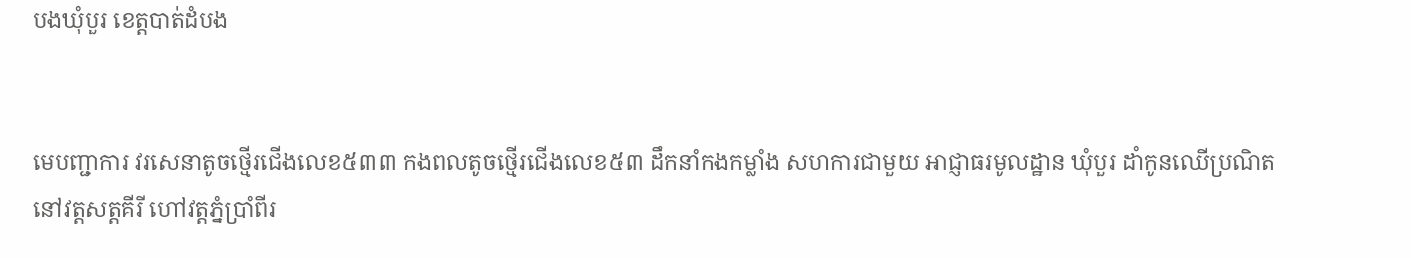បងឃុំបួរ ខេត្តបាត់ដំបង


មេបញ្ជាការ វរសេនាតូចថ្មើរជើងលេខ៥៣៣ កងពលតូចថ្មើរជើងលេខ៥៣ ដឹកនាំកងកម្លាំង សហការជាមួយ អាជ្ញាធរមូលដ្ឋាន ឃុំបួរ ដាំកូនឈើប្រណិត នៅវត្តសត្តគីរី ហៅវត្តភ្នំប្រាំពីរ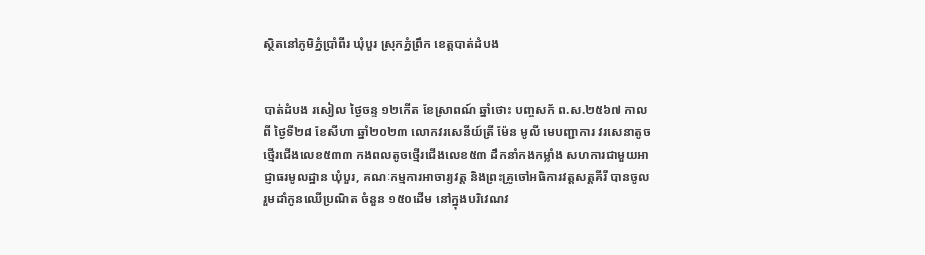សិ្ថតនៅភូមិភ្នំប្រាំពីរ ឃុំបួរ ស្រុកភ្នំព្រឹក ខេត្តបាត់ដំបង


បាត់ដំបង រសៀល ថ្ងៃចន្ទ ១២កើត ខែស្រាពណ៍ ឆ្នាំថោះ បញ្ចសក័ ព.ស.២៥៦៧ កាលពី ថ្ងៃទី២៨ ខែសីហា ឆ្នាំ២០២៣ លោកវរសេនីយ៍ត្រី ម៉ែន មូលី មេបញ្ជាការ វរសេនាតូចថ្មើរជើងលេខ៥៣៣ កងពលតូចថ្មើរជើងលេខ៥៣ ដឹកនាំកងកម្លាំង សហការជាមួយអាជ្ញាធរមូលដ្ឋាន ឃុំបួរ, គណៈកម្មការអាចារ្យវត្ត និងព្រះគ្រូចៅអធិការវត្តសត្តគីរី បានចូលរួមដាំកូនឈើប្រណិត ចំនួន ១៥០ដើម នៅក្នុងបរិវេណវ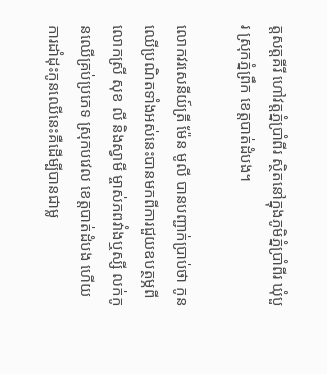ត្តសត្តគីរី ហៅវត្តភ្នំប្រាំពីរ សិ្ថតនៅក្នុងភូមិភ្នំប្រាំពីរ ឃុំបួរ ស្រុកភ្នំព្រឹក ខេត្តបាត់ដំបង។

លោកវរសេនីយ៍ត្រី ម៉ែន មូលី បានបញ្ជាក់ប្រាប់ថា កូនឈើប្រណិតទាំងអស់នេះបានមកពីការជួយឧបត្ថម្ភពី លោកស្រី សុខ លី និងស្វាមី ម្ចាស់ភពវាំងឬស្សី លក់កូនឈើគ្រប់ប្រភេទ ស្រុកបវេល ខេត្តបាត់ដំបង ហើយការដាំដុះកូនឈើនេះគឺដើម្បីបានជាម្ល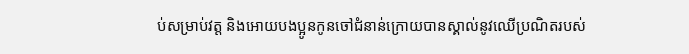ប់សម្រាប់វត្ត និងអោយបងប្អូនកូនចៅជំនាន់ក្រោយបានស្គាល់នូវឈើប្រណិតរបស់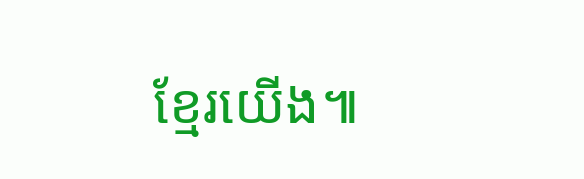ខ្មែរយើង៕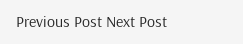Previous Post Next Post